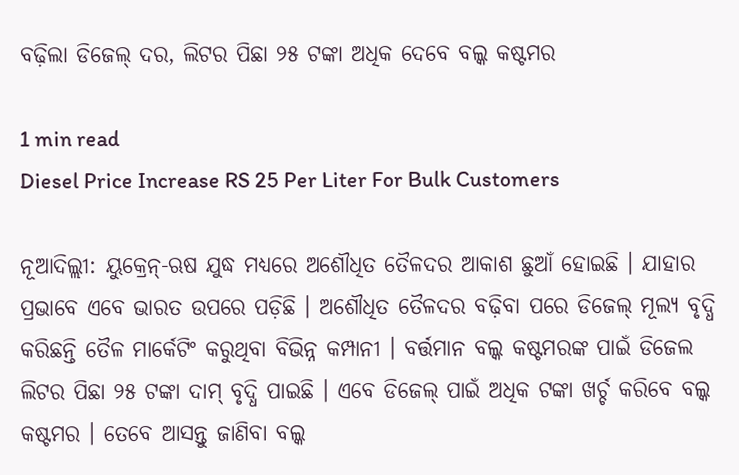ବଢ଼ିଲା ଡିଜେଲ୍ ଦର, ଲିଟର ପିଛା ୨୫ ଟଙ୍କା ଅଧିକ ଦେବେ ବଲ୍କ କଷ୍ଟମର

1 min read
Diesel Price Increase RS 25 Per Liter For Bulk Customers

ନୂଆଦିଲ୍ଲୀ: ୟୁକ୍ରେନ୍-ଋଷ ଯୁଦ୍ଧ ମଧ୍ୟରେ ଅଶୌଧିତ ତୈଳଦର ଆକାଶ ଛୁଆଁ ହୋଇଛି । ଯାହାର ପ୍ରଭାବେ ଏବେ ଭାରତ ଉପରେ ପଡ଼ିଛି । ଅଶୌଧିତ ତୈଳଦର ବଢ଼ିବା ପରେ ଡିଜେଲ୍ ମୂଲ୍ୟ ବୃଦ୍ଧି କରିଛନ୍ତି ତୈଳ ମାର୍କେଟିଂ କରୁଥିବା ବିଭିନ୍ନ କମ୍ପାନୀ । ବର୍ତ୍ତମାନ ବଲ୍କ କଷ୍ଟମରଙ୍କ ପାଇଁ ଡିଜେଲ ଲିଟର ପିଛା ୨୫ ଟଙ୍କା ଦାମ୍ ବୃଦ୍ଧି ପାଇଛି । ଏବେ ଡିଜେଲ୍ ପାଇଁ ଅଧିକ ଟଙ୍କା ଖର୍ଚ୍ଚ କରିବେ ବଲ୍କ କଷ୍ଟମର । ତେବେ ଆସନ୍ତୁ ଜାଣିବା ବଲ୍କ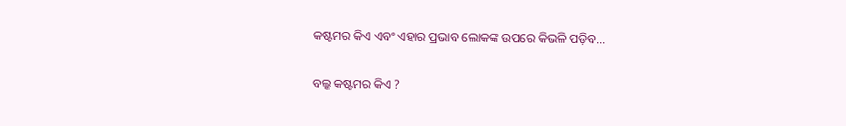କଷ୍ଟମର କିଏ ଏବଂ ଏହାର ପ୍ରଭାବ ଲୋକଙ୍କ ଉପରେ କିଭଳି ପଡ଼ିବ…

ବଲ୍କ କଷ୍ଟମର କିଏ ?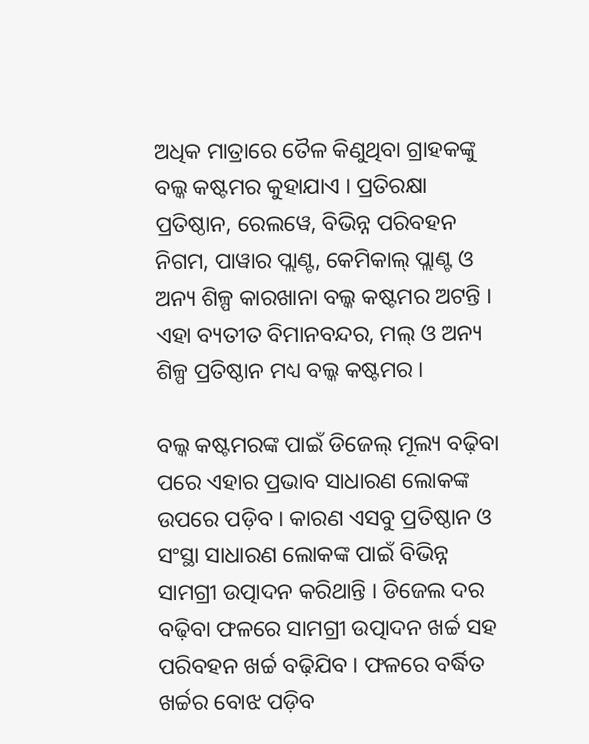ଅଧିକ ମାତ୍ରାରେ ତୈଳ କିଣୁଥିବା ଗ୍ରାହକଙ୍କୁ ବଲ୍କ କଷ୍ଟମର କୁହାଯାଏ । ପ୍ରତିରକ୍ଷା ପ୍ରତିଷ୍ଠାନ, ରେଲୱେ, ବିଭିନ୍ନ ପରିବହନ ନିଗମ, ପାୱାର ପ୍ଲାଣ୍ଟ, କେମିକାଲ୍ ପ୍ଲାଣ୍ଟ ଓ ଅନ୍ୟ ଶିଳ୍ପ କାରଖାନା ବଲ୍କ କଷ୍ଟମର ଅଟନ୍ତି । ଏହା ବ୍ୟତୀତ ବିମାନବନ୍ଦର, ମଲ୍ ଓ ଅନ୍ୟ ଶିଳ୍ପ ପ୍ରତିଷ୍ଠାନ ମଧ୍ୟ ବଲ୍କ କଷ୍ଟମର ।

ବଲ୍କ କଷ୍ଟମରଙ୍କ ପାଇଁ ଡିଜେଲ୍ ମୂଲ୍ୟ ବଢ଼ିବା ପରେ ଏହାର ପ୍ରଭାବ ସାଧାରଣ ଲୋକଙ୍କ ଉପରେ ପଡ଼ିବ । କାରଣ ଏସବୁ ପ୍ରତିଷ୍ଠାନ ଓ ସଂସ୍ଥା ସାଧାରଣ ଲୋକଙ୍କ ପାଇଁ ବିଭିନ୍ନ ସାମଗ୍ରୀ ଉତ୍ପାଦନ କରିଥାନ୍ତି । ଡିଜେଲ ଦର ବଢ଼ିବା ଫଳରେ ସାମଗ୍ରୀ ଉତ୍ପାଦନ ଖର୍ଚ୍ଚ ସହ ପରିବହନ ଖର୍ଚ୍ଚ ବଢ଼ିଯିବ । ଫଳରେ ବର୍ଦ୍ଧିତ ଖର୍ଚ୍ଚର ବୋଝ ପଡ଼ିବ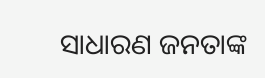ସାଧାରଣ ଜନତାଙ୍କ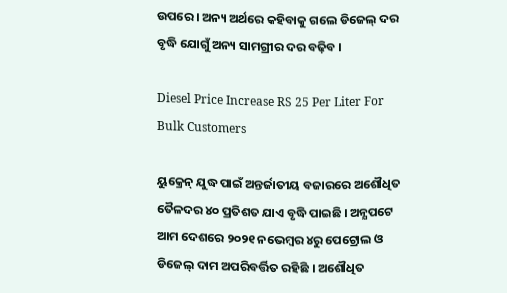ଉପରେ । ଅନ୍ୟ ଅର୍ଥରେ କହିବାକୁ ଗଲେ ଡିଜେଲ୍ ଦର ବୃଦ୍ଧି ଯୋଗୁଁ ଅନ୍ୟ ସାମଗ୍ରୀର ଦର ବଢ଼ିବ ।

Diesel Price Increase RS 25 Per Liter For Bulk Customers

ୟୁକ୍ରେନ୍ ଯୁଦ୍ଧ ପାଇଁ ଅନ୍ତର୍ଜାତୀୟ ବଜାରରେ ଅଶୌଧିତ ତୈଳଦର ୪୦ ପ୍ରତିଶତ ଯାଏ ବୃଦ୍ଧି ପାଇଛି । ଅନ୍ଯପଟେ ଆମ ଦେଶରେ ୨୦୨୧ ନଭେମ୍ବର ୪ରୁ ପେଟ୍ରୋଲ ଓ ଡିଜେଲ୍ ଦାମ ଅପରିବର୍ତ୍ତିତ ରହିଛି । ଅଶୌଧିତ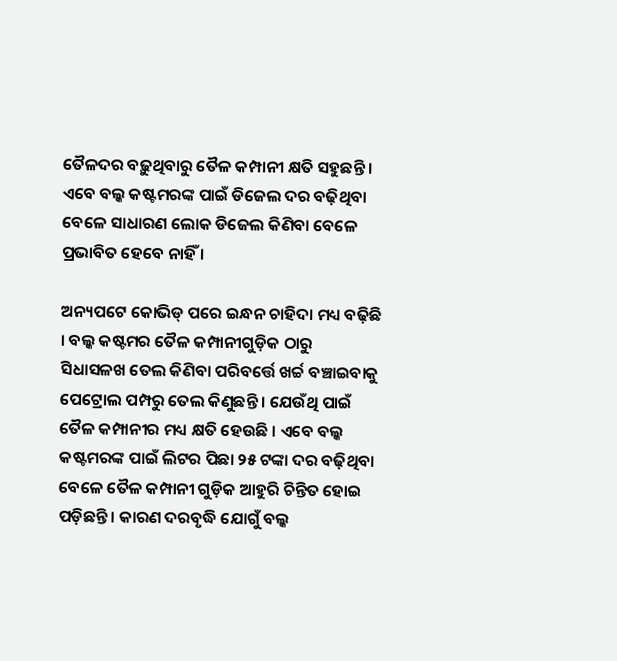ତୈଳଦର ବଢ଼ୁଥିବାରୁ ତୈଳ କମ୍ପାନୀ କ୍ଷତି ସହୁଛନ୍ତି । ଏବେ ବଲ୍କ କଷ୍ଟମରଙ୍କ ପାଇଁ ଡିଜେଲ ଦର ବଢ଼ିଥିବା ବେଳେ ସାଧାରଣ ଲୋକ ଡିଜେଲ କିଣିବା ବେଳେ ପ୍ରଭାବିତ ହେବେ ନାହିଁ ।

ଅନ୍ୟପଟେ କୋଭିଡ୍ ପରେ ଇନ୍ଧନ ଚାହିଦା ମଧ୍ୟ ବଢ଼ିଛି । ବଲ୍କ କଷ୍ଟମର ତୈଳ କମ୍ପାନୀଗୁଡ଼ିକ ଠାରୁ ସିଧାସଳଖ ତେଲ କିଣିବା ପରିବର୍ତ୍ତେ ଖର୍ଚ୍ଚ ବଞ୍ଚାଇବାକୁ ପେଟ୍ରୋଲ ପମ୍ପରୁ ତେଲ କିଣୁଛନ୍ତି । ଯେଉଁଥି ପାଇଁ ତୈଳ କମ୍ପାନୀର ମଧ୍ୟ କ୍ଷତି ହେଉଛି । ଏବେ ବଲ୍କ କଷ୍ଟମରଙ୍କ ପାଇଁ ଲିଟର ପିଛା ୨୫ ଟଙ୍କା ଦର ବଢ଼ିଥିବା ବେଳେ ତୈଳ କମ୍ପାନୀ ଗୁଡ଼ିକ ଆହୁରି ଚିନ୍ତିତ ହୋଇ ପଡ଼ିଛନ୍ତି । କାରଣ ଦରବୃଦ୍ଧି ଯୋଗୁଁ ବଲ୍କ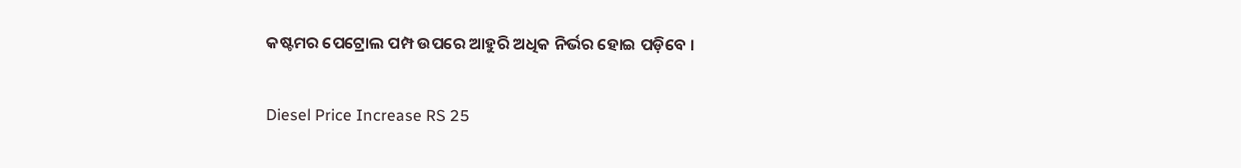କଷ୍ଟମର ପେଟ୍ରୋଲ ପମ୍ପ ଉପରେ ଆହୁରି ଅଧିକ ନିର୍ଭର ହୋଇ ପଡ଼ିବେ ।

Diesel Price Increase RS 25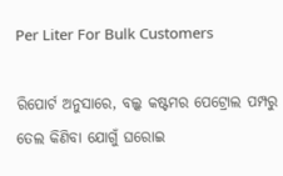Per Liter For Bulk Customers

ରିପୋର୍ଟ ଅନୁସାରେ, ବଲ୍କ କଷ୍ଟମର ପେଟ୍ରୋଲ ପମ୍ପରୁ ତେଲ କିଣିବା ଯୋଗୁଁ ଘରୋଇ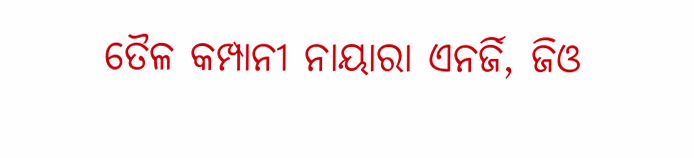ତୈଳ କମ୍ପାନୀ ନାୟାରା ଏନର୍ଜି, ଜିଓ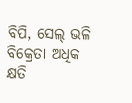ବିପି, ସେଲ୍ ଭଳି ବିକ୍ରେତା ଅଧିକ କ୍ଷତି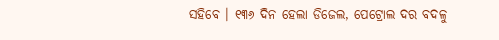ସହିବେ । ୧୩୬ ଦିନ ହେଲା ଡିଜେଲ, ପେଟ୍ରୋଲ ଦର ବଦଳୁ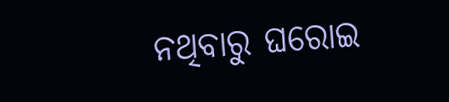ନଥିବାରୁ ଘରୋଇ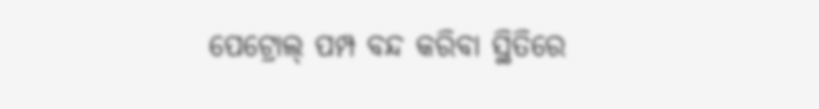ପେଟ୍ରୋଲ୍ ପମ୍ପ ବନ୍ଦ କରିବା ସ୍ଥିତିରେ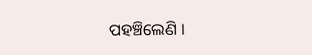ପହଞ୍ଚିଲେଣି ।